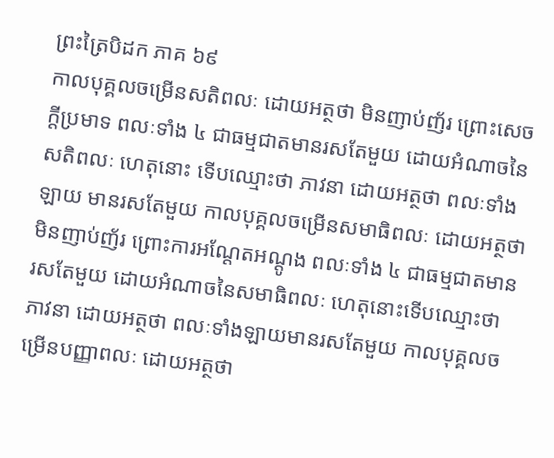ព្រះត្រៃបិដក ភាគ ៦៩
កាលបុគ្គលចម្រើនសតិពលៈ ដោយអត្ថថា មិនញាប់ញ័រ ព្រោះសេចក្តីប្រមាទ ពលៈទាំង ៤ ជាធម្មជាតមានរសតែមួយ ដោយអំណាចនៃសតិពលៈ ហេតុនោះ ទើបឈ្មោះថា ភាវនា ដោយអត្ថថា ពលៈទាំងឡាយ មានរសតែមួយ កាលបុគ្គលចម្រើនសមាធិពលៈ ដោយអត្ថថា មិនញាប់ញ័រ ព្រោះការអណ្តែតអណ្តូង ពលៈទាំង ៤ ជាធម្មជាតមានរសតែមួយ ដោយអំណាចនៃសមាធិពលៈ ហេតុនោះទើបឈ្មោះថា ភាវនា ដោយអត្ថថា ពលៈទាំងឡាយមានរសតែមួយ កាលបុគ្គលចម្រើនបញ្ញាពលៈ ដោយអត្ថថា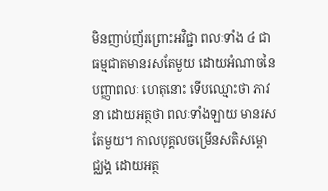មិនញាប់ញ័រព្រោះអវិជ្ជា ពលៈទាំង ៤ ជាធម្មជាតមានរសតែមួយ ដោយអំណាចនៃបញ្ញាពលៈ ហេតុនោះ ទើបឈ្មោះថា ភាវនា ដោយអត្ថថា ពលៈទាំងឡាយ មានរសតែមួយ។ កាលបុគ្គលចម្រើនសតិសម្ពោជ្ឈង្គ ដោយអត្ថ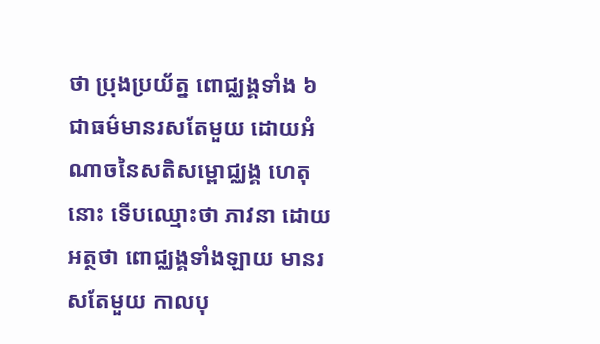ថា ប្រុងប្រយ័ត្ន ពោជ្ឈង្គទាំង ៦ ជាធម៌មានរសតែមួយ ដោយអំណាចនៃសតិសម្ពោជ្ឈង្គ ហេតុនោះ ទើបឈ្មោះថា ភាវនា ដោយអត្ថថា ពោជ្ឈង្គទាំងឡាយ មានរសតែមួយ កាលបុ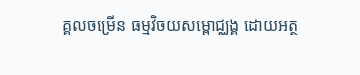គ្គលចម្រើន ធម្មវិចយសម្ពោជ្ឈង្គ ដោយអត្ថ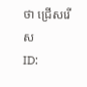ថា ជ្រើសរើស
ID: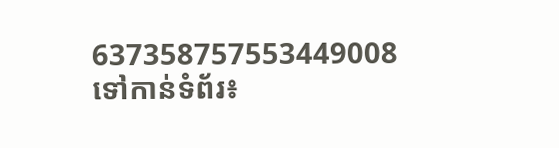637358757553449008
ទៅកាន់ទំព័រ៖